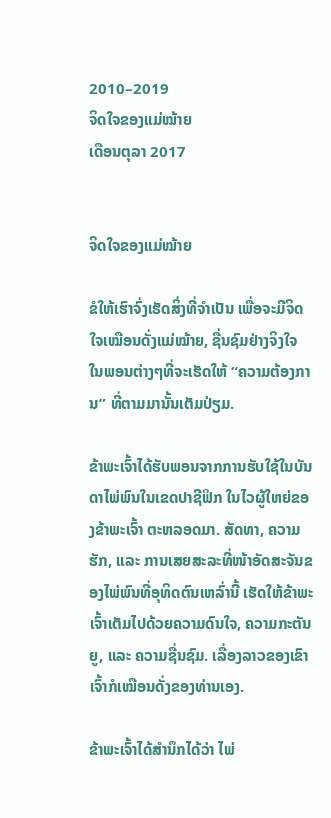2010–2019
ຈິດໃຈຂອງແມ່ໝ້າຍ
ເດືອນຕຸລາ 2017


ຈິດໃຈຂອງແມ່ໝ້າຍ

ຂໍໃຫ້ເຮົາຈົ່ງເຮັດສິ່ງທີ່ຈຳເປັນ ເພື່ອຈະມີຈິດໃຈເໝືອນດັ່ງແມ່ໝ້າຍ, ຊື່ນຊົມຢ່າງຈິງໃຈ ໃນພອນຕ່າງໆທີ່ຈະເຮັດໃຫ້ “ຄວາມຕ້ອງການ” ທີ່ຕາມມານັ້ນເຕັມປ່ຽມ.

ຂ້າພະເຈົ້າໄດ້ຮັບພອນຈາກການຮັບໃຊ້ໃນບັນດາໄພ່ພົນໃນເຂດປາຊີຟິກ ໃນໄວຜູ້ໃຫຍ່ຂອງຂ້າພະເຈົ້າ ຕະຫລອດມາ. ສັດທາ, ຄວາມຮັກ, ແລະ ການເສຍສະລະທີ່ໜ້າອັດສະຈັນຂອງໄພ່ພົນທີ່ອຸທິດຕົນເຫລົ່ານີ້ ເຮັດໃຫ້ຂ້າພະເຈົ້າເຕັມໄປດ້ວຍຄວາມດົນໃຈ, ຄວາມກະຕັນຍູ, ແລະ ຄວາມຊື່ນຊົມ. ເລື່ອງລາວຂອງເຂົາເຈົ້າກໍເໝືອນດັ່ງຂອງທ່ານເອງ.

ຂ້າພະເຈົ້າໄດ້ສຳນຶກໄດ້ວ່າ ໄພ່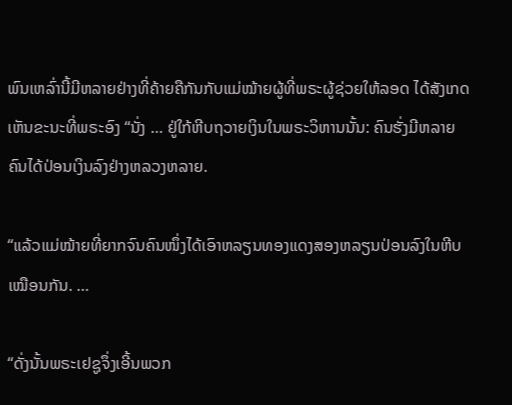ພົນເຫລົ່ານີ້ມີຫລາຍຢ່າງທີ່ຄ້າຍຄືກັນກັບແມ່ໝ້າຍຜູ້ທີ່ພຣະຜູ້ຊ່ວຍໃຫ້ລອດ ໄດ້ສັງເກດເຫັນຂະນະທີ່ພຣະອົງ “ນັ່ງ … ຢູ່ໃກ້ຫີບຖວາຍເງິນໃນພຣະວິຫານນັ້ນ: ຄົນຮັ່ງມີຫລາຍຄົນໄດ້ປ່ອນເງິນລົງຢ່າງຫລວງຫລາຍ.

“ແລ້ວແມ່ໝ້າຍທີ່ຍາກຈົນຄົນໜຶ່ງໄດ້ເອົາຫລຽນທອງແດງສອງຫລຽນປ່ອນລົງໃນຫີບເໝືອນກັນ. …

“ດັ່ງນັ້ນພຣະເຢຊູຈຶ່ງເອີ້ນພວກ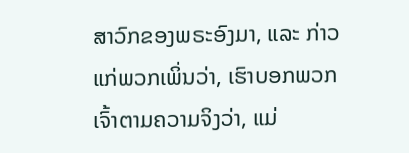ສາວົກຂອງພຣະອົງມາ, ແລະ ກ່າວແກ່ພວກເພິ່ນວ່າ, ເຮົາບອກພວກເຈົ້າຕາມຄວາມຈິງວ່າ, ແມ່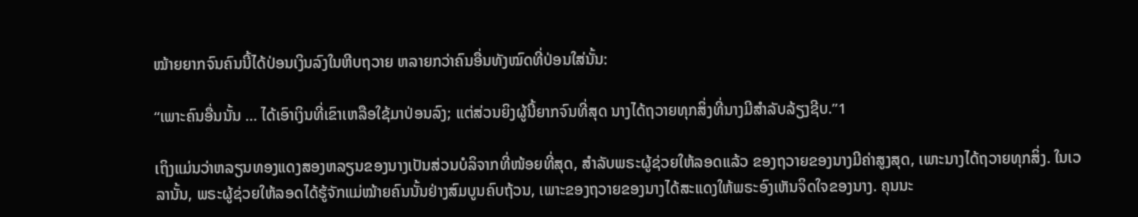ໝ້າຍຍາກຈົນຄົນນີ້ໄດ້ປ່ອນເງິນລົງໃນຫີບຖວາຍ ຫລາຍກວ່າຄົນອື່ນທັງໝົດທີ່ປ່ອນໃສ່ນັ້ນ:

“ເພາະຄົນອື່ນນັ້ນ … ໄດ້ເອົາເງິນທີ່ເຂົາເຫລືອໃຊ້ມາປ່ອນລົງ; ແຕ່ສ່ວນຍິງຜູ້ນີ້ຍາກຈົນທີ່ສຸດ ນາງໄດ້ຖວາຍທຸກສິ່ງທີ່ນາງມີສຳລັບລ້ຽງຊີບ.”1

ເຖິງແມ່ນວ່າຫລຽນທອງແດງສອງຫລຽນຂອງນາງເປັນສ່ວນບໍລິຈາກທີ່ໜ້ອຍທີ່ສຸດ, ສຳລັບພຣະຜູ້ຊ່ວຍໃຫ້ລອດແລ້ວ ຂອງຖວາຍຂອງນາງມີຄ່າສູງສຸດ, ເພາະນາງໄດ້ຖວາຍທຸກສິ່ງ. ໃນເວລານັ້ນ, ພຣະຜູ້ຊ່ວຍໃຫ້ລອດໄດ້ຮູ້ຈັກແມ່ໝ້າຍຄົນນັ້ນຢ່າງສົມບູນຄົບຖ້ວນ, ເພາະຂອງຖວາຍຂອງນາງໄດ້ສະແດງໃຫ້ພຣະອົງເຫັນຈິດໃຈຂອງນາງ. ຄຸນນະ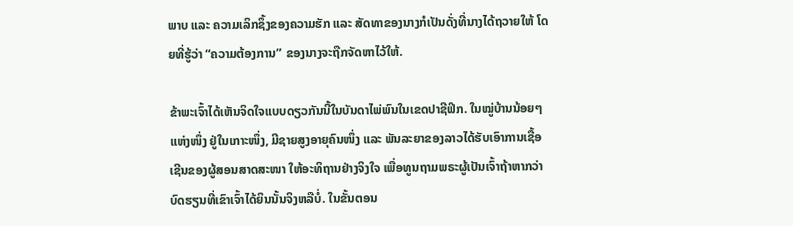ພາບ ແລະ ຄວາມເລິກຊຶ້ງຂອງຄວາມຮັກ ແລະ ສັດທາຂອງນາງກໍເປັນດັ່ງທີ່ນາງໄດ້ຖວາຍໃຫ້ ໂດຍທີ່ຮູ້ວ່າ “ຄວາມຕ້ອງການ” ຂອງນາງຈະຖືກຈັດຫາໄວ້ໃຫ້.

ຂ້າພະເຈົ້າໄດ້ເຫັນຈິດໃຈແບບດຽວກັນນີ້ໃນບັນດາໄພ່ພົນໃນເຂດປາຊີຟິກ. ໃນໝູ່ບ້ານນ້ອຍໆແຫ່ງໜຶ່ງ ຢູ່ໃນເກາະໜຶ່ງ, ມີຊາຍສູງອາຍຸຄົນໜຶ່ງ ແລະ ພັນລະຍາຂອງລາວໄດ້ຮັບເອົາການເຊື້ອເຊີນຂອງຜູ້ສອນສາດສະໜາ ໃຫ້ອະທິຖານຢ່າງຈິງໃຈ ເພື່ອທູນຖາມພຣະຜູ້ເປັນເຈົ້າຖ້າຫາກວ່າບົດຮຽນທີ່ເຂົາເຈົ້າໄດ້ຍິນນັ້ນຈິງຫລືບໍ່. ໃນຂັ້ນຕອນ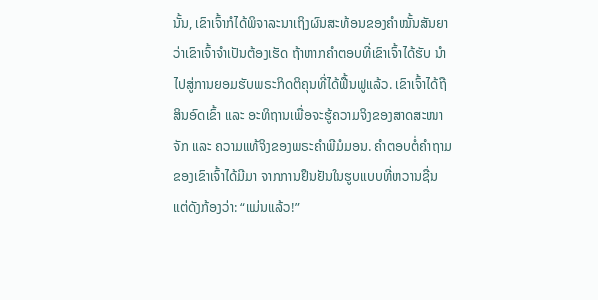ນັ້ນ, ເຂົາເຈົ້າກໍໄດ້ພິຈາລະນາເຖິງຜົນສະທ້ອນຂອງຄຳໝັ້ນສັນຍາ ວ່າເຂົາເຈົ້າຈຳເປັນຕ້ອງເຮັດ ຖ້າຫາກຄຳຕອບທີ່ເຂົາເຈົ້າໄດ້ຮັບ ນຳໄປສູ່ການຍອມຮັບພຣະກິດຕິຄຸນທີ່ໄດ້ຟື້ນຟູແລ້ວ. ເຂົາເຈົ້າໄດ້ຖືສິນອົດເຂົ້າ ແລະ ອະທິຖານເພື່ອຈະຮູ້ຄວາມຈິງຂອງສາດສະໜາຈັກ ແລະ ຄວາມແທ້ຈິງຂອງພຣະຄຳພີມໍມອນ. ຄຳຕອບຕໍ່ຄຳຖາມຂອງເຂົາເຈົ້າໄດ້ມີມາ ຈາກການຢຶນຢັນໃນຮູບແບບທີ່ຫວານຊື່ນ ແຕ່ດັງກ້ອງວ່າ: “ແມ່ນແລ້ວ!”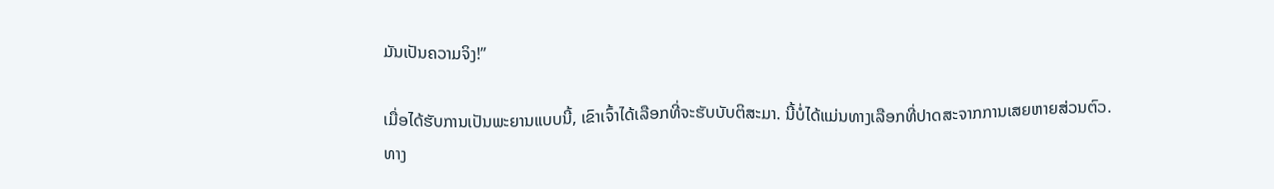ມັນເປັນຄວາມຈິງ!”

ເມື່ອໄດ້ຮັບການເປັນພະຍານແບບນີ້, ເຂົາເຈົ້າໄດ້ເລືອກທີ່ຈະຮັບບັບຕິສະມາ. ນີ້ບໍ່ໄດ້ແມ່ນທາງເລືອກທີ່ປາດສະຈາກການເສຍຫາຍສ່ວນຕົວ. ທາງ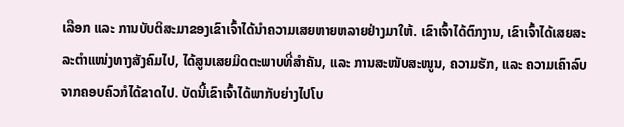ເລືອກ ແລະ ການບັບຕິສະມາຂອງເຂົາເຈົ້າໄດ້ນຳຄວາມເສຍຫາຍຫລາຍຢ່າງມາໃຫ້. ເຂົາເຈົ້າໄດ້ຕົກງານ, ເຂົາເຈົ້າໄດ້ເສຍສະລະຕຳແໜ່ງທາງສັງຄົມໄປ, ໄດ້ສູນເສຍມິດຕະພາບທີ່ສຳຄັນ, ແລະ ການສະໜັບສະໜູນ, ຄວາມຮັກ, ແລະ ຄວາມເຄົາລົບຈາກຄອບຄົວກໍໄດ້ຂາດໄປ. ບັດນີ້ເຂົາເຈົ້າໄດ້ພາກັບຍ່າງໄປໂບ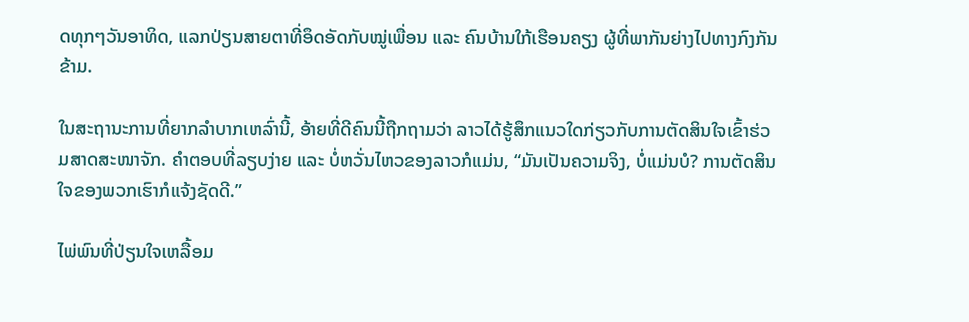ດທຸກໆວັນອາທິດ, ແລກປ່ຽນສາຍຕາທີ່ອຶດອັດກັບໝູ່ເພື່ອນ ແລະ ຄົນບ້ານໃກ້ເຮືອນຄຽງ ຜູ້ທີ່ພາກັນຍ່າງໄປທາງກົງກັນຂ້າມ.

ໃນສະຖານະການທີ່ຍາກລຳບາກເຫລົ່ານີ້, ອ້າຍທີ່ດີຄົນນີ້ຖືກຖາມວ່າ ລາວໄດ້ຮູ້ສຶກແນວໃດກ່ຽວກັບການຕັດສິນໃຈເຂົ້າຮ່ວມສາດສະໜາຈັກ. ຄຳຕອບທີ່ລຽບງ່າຍ ແລະ ບໍ່ຫວັ່ນໄຫວຂອງລາວກໍແມ່ນ, “ມັນເປັນຄວາມຈິງ, ບໍ່ແມ່ນບໍ? ການຕັດສິນໃຈຂອງພວກເຮົາກໍແຈ້ງຊັດດີ.”

ໄພ່ພົນທີ່ປ່ຽນໃຈເຫລື້ອມ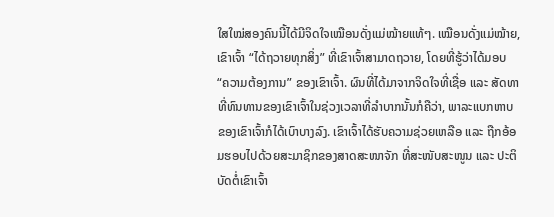ໃສໃໝ່ສອງຄົນນີ້ໄດ້ມີຈິດໃຈເໝືອນດັ່ງແມ່ໝ້າຍແທ້ໆ. ເໝືອນດັ່ງແມ່ໝ້າຍ, ເຂົາເຈົ້າ “ໄດ້ຖວາຍທຸກສິ່ງ” ທີ່ເຂົາເຈົ້າສາມາດຖວາຍ, ໂດຍທີ່ຮູ້ວ່າໄດ້ມອບ “ຄວາມຕ້ອງການ” ຂອງເຂົາເຈົ້າ. ຜົນທີ່ໄດ້ມາຈາກຈິດໃຈທີ່ເຊື່ອ ແລະ ສັດທາທີ່ທົນທານຂອງເຂົາເຈົ້າໃນຊ່ວງເວລາທີ່ລຳບາກນັ້ນກໍຄືວ່າ, ພາລະແບກຫາບຂອງເຂົາເຈົ້າກໍໄດ້ເບົາບາງລົງ. ເຂົາເຈົ້າໄດ້ຮັບຄວາມຊ່ວຍເຫລືອ ແລະ ຖືກອ້ອມຮອບໄປດ້ວຍສະມາຊິກຂອງສາດສະໜາຈັກ ທີ່ສະໜັບສະໜູນ ແລະ ປະຕິບັດຕໍ່ເຂົາເຈົ້າ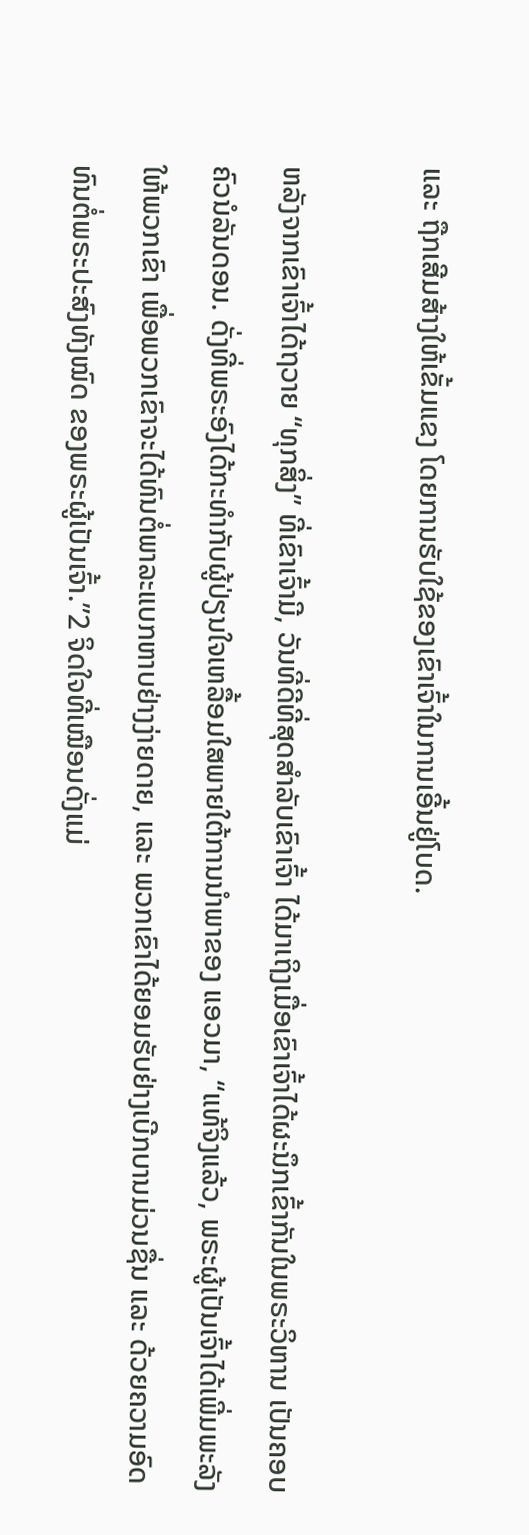ແລະ ຖືກເສີມສ້າງໃຫ້ເຂັ້ມແຂງ ໂດຍການຮັບໃຊ້ຂອງເຂົາເຈົ້າໃນການເອີ້ນຢູ່ໂບດ.

ຫລັງຈາກເຂົາເຈົ້າໄດ້ຖວາຍ “ທຸກສິ່ງ” ທີ່ເຂົາເຈົ້າມີ, ວັນທີ່ດີທີ່ສຸດສຳລັບເຂົາເຈົ້າ ໄດ້ມາເຖິງເມື່ອເຂົາເຈົ້າໄດ້ຜະນຶກເຂົ້າກັນໃນພຣະວິຫານ ເປັນຄອບຄົວນໍລັນດອນ. ດັ່ງທີ່ພຣະອົງໄດ້ກະທຳກັບຜູ້ປ່ຽນໃຈເຫລື້ອມໃສພາຍໃຕ້ການນຳພາຂອງ ແອວມາ, “ແທ້ຈິງແລ້ວ, ພຣະຜູ້ເປັນເຈົ້າໄດ້ເພີ່ມພະລັງໃຫ້ພວກເຂົາ ເພື່ອພວກເຂົາຈະໄດ້ທົນຕໍ່ພາລະແບກຫາບຢ່າງງ່າຍດາຍ, ແລະ ພວກເຂົາໄດ້ຍອມຮັບຢ່າງເບີກບານມ່ວນຊື່ນ ແລະ ດ້ວຍຄວາມອົດທົນຕໍ່ພຣະປະສົງທັງໝົດ ຂອງພຣະຜູ້ເປັນເຈົ້າ.”2 ຈິດໃຈທີ່ເໝືອນດັ່ງແມ່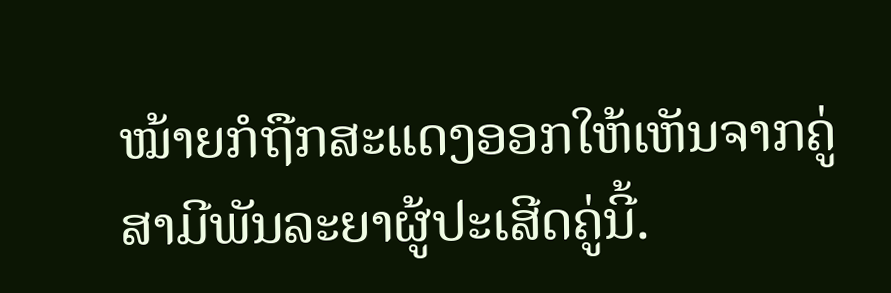ໝ້າຍກໍຖືກສະແດງອອກໃຫ້ເຫັນຈາກຄູ່ສາມີພັນລະຍາຜູ້ປະເສີດຄູ່ນີ້.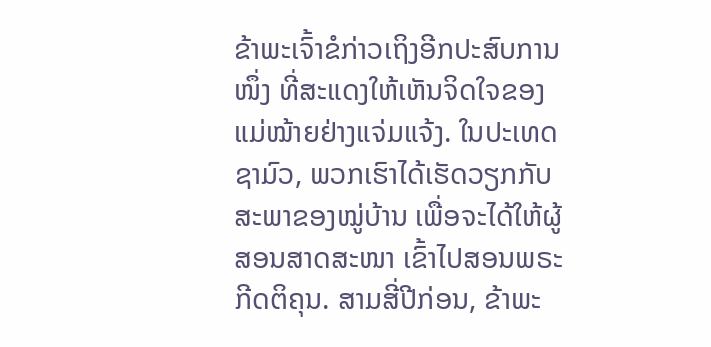ຂ້າພະເຈົ້າຂໍກ່າວເຖິງອີກປະສົບການໜຶ່ງ ທີ່ສະແດງໃຫ້ເຫັນຈິດໃຈຂອງແມ່ໝ້າຍຢ່າງແຈ່ມແຈ້ງ. ໃນປະເທດຊາມົວ, ພວກເຮົາໄດ້ເຮັດວຽກກັບສະພາຂອງໝູ່ບ້ານ ເພື່ອຈະໄດ້ໃຫ້ຜູ້ສອນສາດສະໜາ ເຂົ້າໄປສອນພຣະກີດຕິຄຸນ. ສາມສີ່ປີກ່ອນ, ຂ້າພະ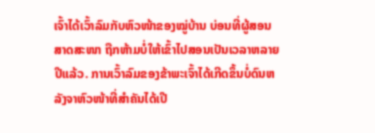ເຈົ້າໄດ້ເວົ້າລົມກັບຫົວໜ້າຂອງໝູ່ບ້ານ ບ່ອນທີ່ຜູ້ສອນສາດສະໜາ ຖືກຫ້າມບໍ່ໃຫ້ເຂົ້າໄປສອນເປັນເວລາຫລາຍປີແລ້ວ. ການເວົ້າລົມຂອງຂ້າພະເຈົ້າໄດ້ເກີດຂຶ້ນບໍ່ດົນຫລັງຈາຫົວໜ້າທີ່ສຳຄັນໄດ້ເປີ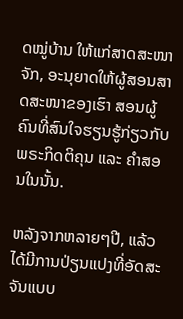ດໝູ່ບ້ານ ໃຫ້ແກ່ສາດສະໜາຈັກ, ອະນຸຍາດໃຫ້ຜູ້ສອນສາດສະໜາຂອງເຮົາ ສອນຜູ້ຄົນທີ່ສົນໃຈຮຽນຮູ້ກ່ຽວກັບພຣະກິດຕິຄຸນ ແລະ ຄຳສອນໃນນັ້ນ.

ຫລັງຈາກຫລາຍໆປີ, ແລ້ວໄດ້ມີການປ່ຽນແປງທີ່ອັດສະຈັນແບບ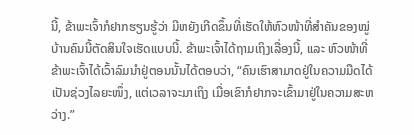ນີ້, ຂ້າພະເຈົ້າກໍຢາກຮຽນຮູ້ວ່າ ມີຫຍັງເກີດຂຶ້ນທີ່ເຮັດໃຫ້ຫົວໜ້າທີ່ສຳຄັນຂອງໝູ່ບ້ານຄົນນີ້ຕັດສິນໃຈເຮັດແບບນີ້. ຂ້າພະເຈົ້າໄດ້ຖາມເຖິງເລື່ອງນີ້, ແລະ ຫົວໜ້າທີ່ຂ້າພະເຈົ້າໄດ້ເວົ້າລົມນຳຢູ່ຕອນນັ້ນໄດ້ຕອບວ່າ, “ຄົນເຮົາສາມາດຢູ່ໃນຄວາມມືດໄດ້ເປັນຊ່ວງໄລຍະໜຶ່ງ, ແຕ່ເວລາຈະມາເຖິງ ເມື່ອເຂົາກໍຢາກຈະເຂົ້າມາຢູ່ໃນຄວາມສະຫວ່າງ.”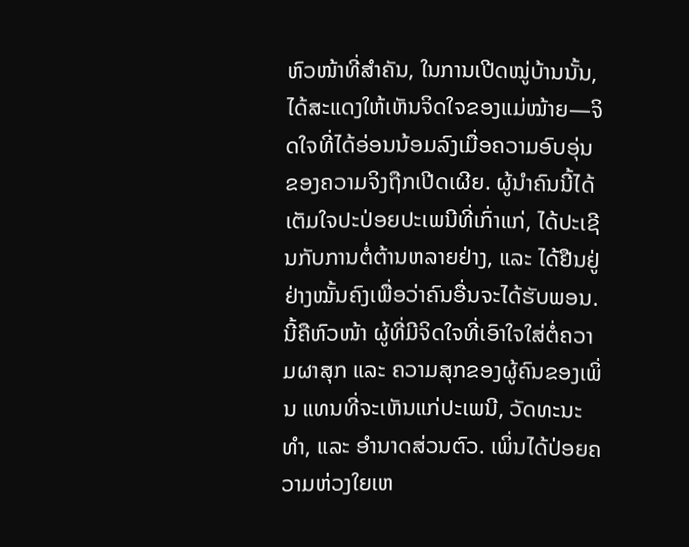ຫົວໜ້າທີ່ສຳຄັນ, ໃນການເປີດໝູ່ບ້ານນັ້ນ, ໄດ້ສະແດງໃຫ້ເຫັນຈິດໃຈຂອງແມ່ໝ້າຍ—ຈິດໃຈທີ່ໄດ້ອ່ອນນ້ອມລົງເມື່ອຄວາມອົບອຸ່ນຂອງຄວາມຈິງຖືກເປີດເຜີຍ. ຜູ້ນຳຄົນນີ້ໄດ້ເຕັມໃຈປະປ່ອຍປະເພນີທີ່ເກົ່າແກ່, ໄດ້ປະເຊີນກັບການຕໍ່ຕ້ານຫລາຍຢ່າງ, ແລະ ໄດ້ຢືນຢູ່ຢ່າງໝັ້ນຄົງເພື່ອວ່າຄົນອື່ນຈະໄດ້ຮັບພອນ. ນີ້ຄືຫົວໜ້າ ຜູ້ທີ່ມີຈິດໃຈທີ່ເອົາໃຈໃສ່ຕໍ່ຄວາມຜາສຸກ ແລະ ຄວາມສຸກຂອງຜູ້ຄົນຂອງເພິ່ນ ແທນທີ່ຈະເຫັນແກ່ປະເພນີ, ວັດທະນະທຳ, ແລະ ອຳນາດສ່ວນຕົວ. ເພິ່ນໄດ້ປ່ອຍຄວາມຫ່ວງໃຍເຫ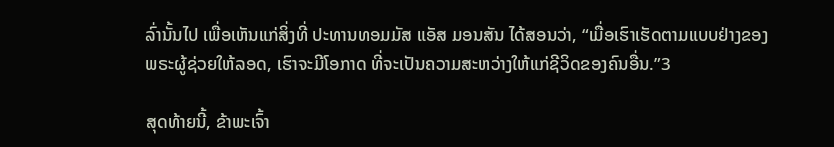ລົ່ານັ້ນໄປ ເພື່ອເຫັນແກ່ສິ່ງທີ່ ປະທານທອມມັສ ແອັສ ມອນສັນ ໄດ້ສອນວ່າ, “ເມື່ອເຮົາເຮັດຕາມແບບຢ່າງຂອງພຣະຜູ້ຊ່ວຍໃຫ້ລອດ, ເຮົາຈະມີໂອກາດ ທີ່ຈະເປັນຄວາມສະຫວ່າງໃຫ້ແກ່ຊີວິດຂອງຄົນອື່ນ.”3

ສຸດທ້າຍນີ້, ຂ້າພະເຈົ້າ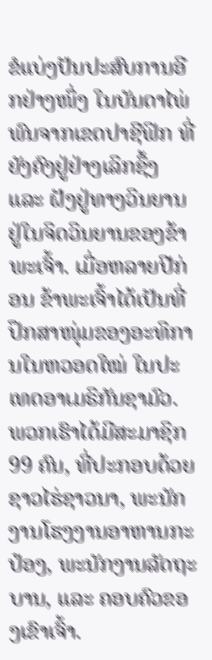ຂໍແບ່ງປັນປະສົບການອີກຢ່າງໜຶ່ງ ໃນບັນດາໄພ່ພົນຈາກເຂດປາຊີຟິກ ທີ່ຍັງຄົງຢູ່ຢ່າງເລິກຊຶ້ງ ແລະ ຝັງຢູ່ທາງວິນຍານຢູ່ໃນຈິດວິນຍານຂອງຂ້າພະເຈົ້າ. ເມື່ອຫລາຍປີກ່ອນ ຂ້າພະເຈົ້າໄດ້ເປັນທີ່ປຶກສາໜຸ່ມຂອງອະທິການໃນຫວອດໃໝ່ ໃນປະເທດອາເມຣິກັນຊາມົວ. ພວກເຮົາໄດ້ມີສະມາຊິກ 99 ຄົນ, ທີ່ປະກອບດ້ວຍຊາວໄຮ່ຊາວນາ, ພະນັກງານໂຮງງານອາຫານກະປ໋ອງ, ພະນັກງານລັດຖະບານ, ແລະ ຄອບຄົວຂອງເຂົາເຈົ້າ.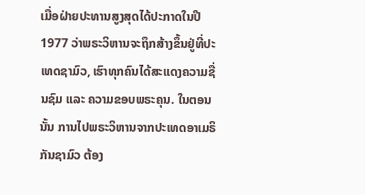ເມື່ອຝ່າຍປະທານສູງສຸດໄດ້ປະກາດໃນປີ 1977 ວ່າພຣະວິຫານຈະຖຶກສ້າງຂຶ້ນຢູ່ທີ່ປະເທດຊາມົວ, ເຮົາທຸກຄົນໄດ້ສະແດງຄວາມຊື່ນຊົມ ແລະ ຄວາມຂອບພຣະຄຸນ. ໃນຕອນນັ້ນ ການໄປພຣະວິຫານຈາກປະເທດອາເມຣິກັນຊາມົວ ຕ້ອງ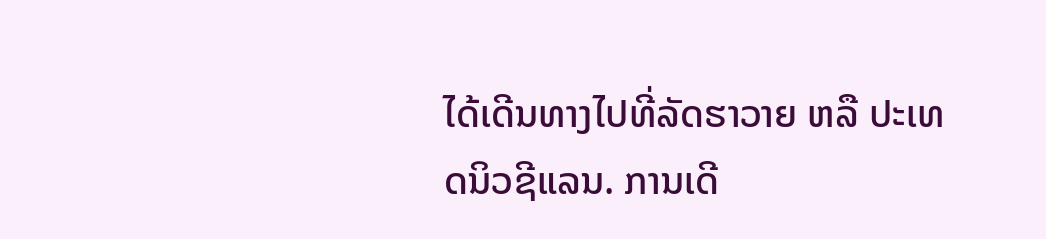ໄດ້ເດີນທາງໄປທີ່ລັດຮາວາຍ ຫລື ປະເທດນິວຊີແລນ. ການເດີ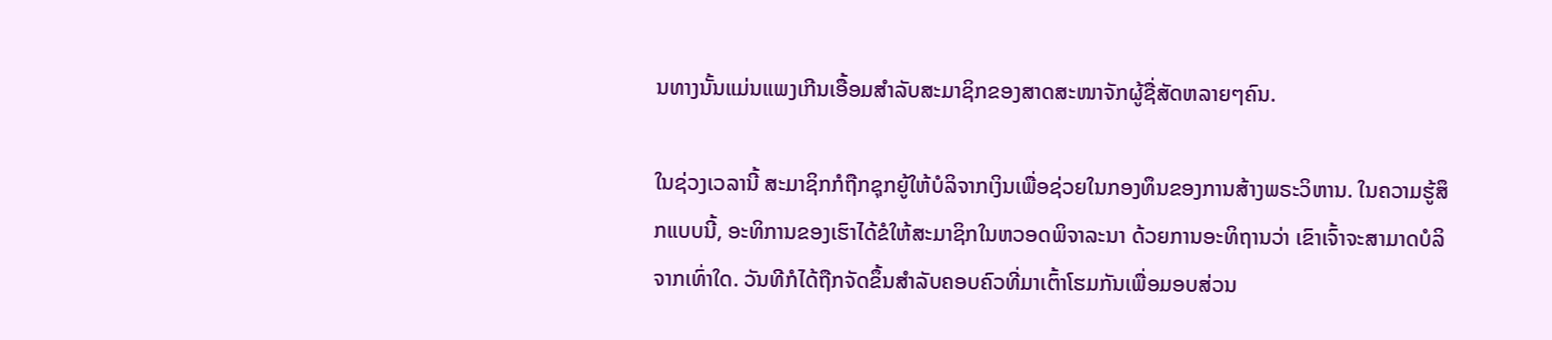ນທາງນັ້ນແມ່ນແພງເກີນເອື້ອມສຳລັບສະມາຊິກຂອງສາດສະໜາຈັກຜູ້ຊື່ສັດຫລາຍໆຄົນ.

ໃນຊ່ວງເວລານີ້ ສະມາຊິກກໍຖືກຊຸກຍູ້ໃຫ້ບໍລິຈາກເງິນເພື່ອຊ່ວຍໃນກອງທຶນຂອງການສ້າງພຣະວິຫານ. ໃນຄວາມຮູ້ສຶກແບບນີ້, ອະທິການຂອງເຮົາໄດ້ຂໍໃຫ້ສະມາຊິກໃນຫວອດພິຈາລະນາ ດ້ວຍການອະທິຖານວ່າ ເຂົາເຈົ້າຈະສາມາດບໍລິຈາກເທົ່າໃດ. ວັນທີກໍໄດ້ຖືກຈັດຂຶ້ນສຳລັບຄອບຄົວທີ່ມາເຕົ້າໂຮມກັນເພື່ອມອບສ່ວນ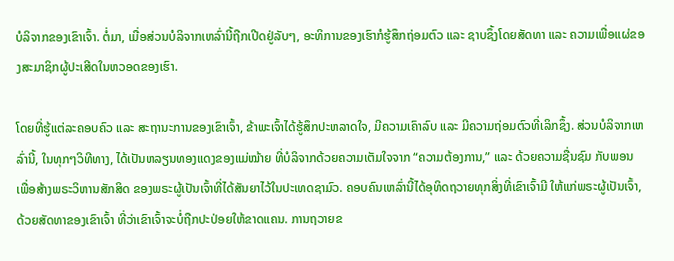ບໍລິຈາກຂອງເຂົາເຈົ້າ. ຕໍ່ມາ, ເມື່ອສ່ວນບໍລິຈາກເຫລົ່ານີ້ຖືກເປີດຢູ່ລັບໆ, ອະທິການຂອງເຮົາກໍຮູ້ສຶກຖ່ອມຕົວ ແລະ ຊາບຊຶ້ງໂດຍສັດທາ ແລະ ຄວາມເພື່ອແຜ່ຂອງສະມາຊິກຜູ້ປະເສີດໃນຫວອດຂອງເຮົາ.

ໂດຍທີ່ຮູ້ແຕ່ລະຄອບຄົວ ແລະ ສະຖານະການຂອງເຂົາເຈົ້າ, ຂ້າພະເຈົ້າໄດ້ຮູ້ສຶກປະຫລາດໃຈ, ມີຄວາມເຄົາລົບ ແລະ ມີຄວາມຖ່ອມຕົວທີ່ເລິກຊຶ້ງ. ສ່ວນບໍລິຈາກເຫລົ່ານີ້, ໃນທຸກໆວິທີທາງ, ໄດ້ເປັນຫລຽນທອງແດງຂອງແມ່ໝ້າຍ ທີ່ບໍລິຈາກດ້ວຍຄວາມເຕັມໃຈຈາກ “ຄວາມຕ້ອງການ,” ແລະ ດ້ວຍຄວາມຊື່ນຊົມ ກັບພອນ ເພື່ອສ້າງພຣະວິຫານສັກສິດ ຂອງພຣະຜູ້ເປັນເຈົ້າທີ່ໄດ້ສັນຍາໄວ້ໃນປະເທດຊາມົວ. ຄອບຄົນເຫລົ່ານີ້ໄດ້ອຸທິດຖວາຍທຸກສິ່ງທີ່ເຂົາເຈົ້າມີ ໃຫ້ແກ່ພຣະຜູ້ເປັນເຈົ້າ, ດ້ວຍສັດທາຂອງເຂົາເຈົ້າ ທີ່ວ່າເຂົາເຈົ້າຈະບໍ່ຖືກປະປ່ອຍໃຫ້ຂາດແຄນ. ການຖວາຍຂ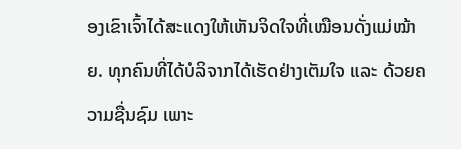ອງເຂົາເຈົ້າໄດ້ສະແດງໃຫ້ເຫັນຈິດໃຈທີ່ເໝືອນດັ່ງແມ່ໝ້າຍ. ທຸກຄົນທີ່ໄດ້ບໍລິຈາກໄດ້ເຮັດຢ່າງເຕັມໃຈ ແລະ ດ້ວຍຄວາມຊື່ນຊົມ ເພາະ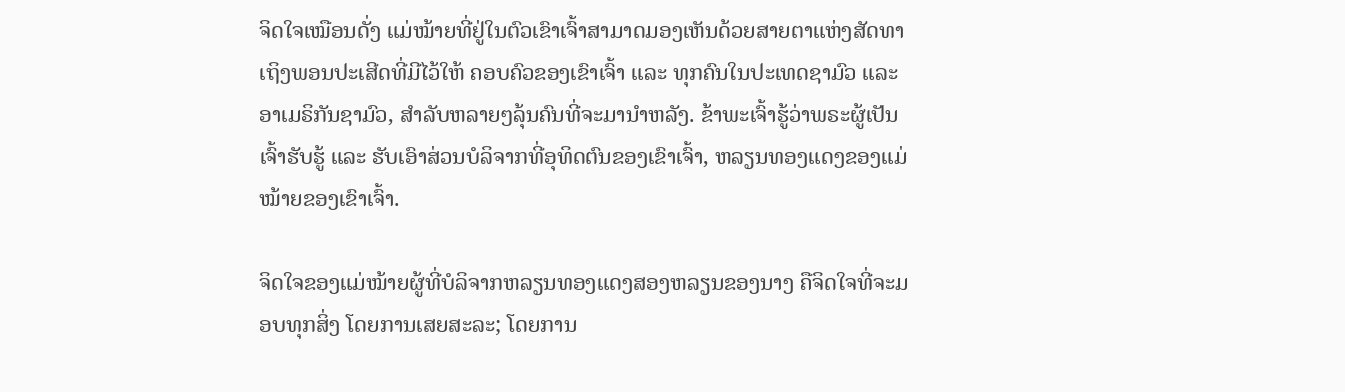ຈິດໃຈເໝືອນດັ່ງ ແມ່ໝ້າຍທີ່ຢູ່ໃນຕົວເຂົາເຈົ້າສາມາດມອງເຫັນດ້ວຍສາຍຕາແຫ່ງສັດທາ ເຖິງພອນປະເສີດທີ່ມີໄວ້ໃຫ້ ຄອບຄົວຂອງເຂົາເຈົ້າ ແລະ ທຸກຄົນໃນປະເທດຊາມົວ ແລະ ອາເມຣິກັນຊາມົວ, ສຳລັບຫລາຍໆລຸ້ນຄົນທີ່ຈະມານຳຫລັງ. ຂ້າພະເຈົ້າຮູ້ວ່າພຣະຜູ້ເປັນເຈົ້າຮັບຮູ້ ແລະ ຮັບເອົາສ່ວນບໍລິຈາກທີ່ອຸທິດຕົນຂອງເຂົາເຈົ້າ, ຫລຽນທອງແດງຂອງແມ່ໝ້າຍຂອງເຂົາເຈົ້າ.

ຈິດໃຈຂອງແມ່ໝ້າຍຜູ້ທີ່ບໍລິຈາກຫລຽນທອງແດງສອງຫລຽນຂອງນາງ ຄືຈິດໃຈທີ່ຈະມອບທຸກສິ່ງ ໂດຍການເສຍສະລະ; ໂດຍການ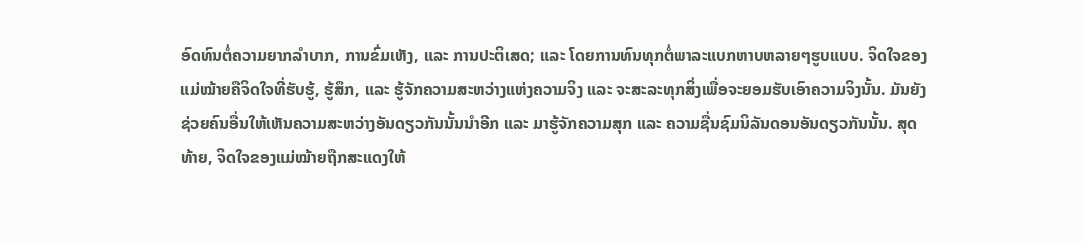ອົດທົນຕໍ່ຄວາມຍາກລຳບາກ, ການຂົ່ມເຫັງ, ແລະ ການປະຕິເສດ; ແລະ ໂດຍການທົນທຸກຕໍ່ພາລະແບກຫາບຫລາຍໆຮູບແບບ. ຈິດໃຈຂອງແມ່ໝ້າຍຄືຈິດໃຈທີ່ຮັບຮູ້, ຮູ້ສຶກ, ແລະ ຮູ້ຈັກຄວາມສະຫວ່າງແຫ່ງຄວາມຈິງ ແລະ ຈະສະລະທຸກສິ່ງເພື່ອຈະຍອມຮັບເອົາຄວາມຈິງນັ້ນ. ມັນຍັງຊ່ວຍຄົນອື່ນໃຫ້ເຫັນຄວາມສະຫວ່າງອັນດຽວກັນນັ້ນນຳອີກ ແລະ ມາຮູ້ຈັກຄວາມສຸກ ແລະ ຄວາມຊື່ນຊົມນິລັນດອນອັນດຽວກັນນັ້ນ. ສຸດທ້າຍ, ຈິດໃຈຂອງແມ່ໝ້າຍຖືກສະແດງໃຫ້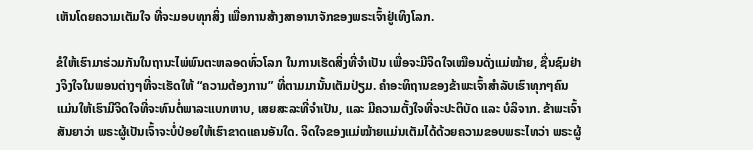ເຫັນໂດຍຄວາມເຕັມໃຈ ທີ່ຈະມອບທຸກສິ່ງ ເພື່ອການສ້າງສາອານາຈັກຂອງພຣະເຈົ້າຢູ່ເທິງໂລກ.

ຂໍໃຫ້ເຮົາມາຮ່ວມກັນໃນຖານະໄພ່ພົນຕະຫລອດທົ່ວໂລກ ໃນການເຮັດສິ່ງທີ່ຈຳເປັນ ເພື່ອຈະມີຈິດໃຈເໝືອນດັ່ງແມ່ໝ້າຍ, ຊື່ນຊົມຢ່າງຈິງໃຈໃນພອນຕ່າງໆທີ່ຈະເຮັດໃຫ້ “ຄວາມຕ້ອງການ” ທີ່ຕາມມານັ້ນເຕັມປ່ຽມ. ຄຳອະທິຖານຂອງຂ້າພະເຈົ້າສຳລັບເຮົາທຸກໆຄົນ ແມ່ນໃຫ້ເຮົາມີຈິດໃຈທີ່ຈະທົນຕໍ່ພາລະແບກຫາບ, ເສຍສະລະທີ່ຈຳເປັນ, ແລະ ມີຄວາມຕັ້ງໃຈທີ່ຈະປະຕິບັດ ແລະ ບໍລິຈາກ. ຂ້າພະເຈົ້າສັນຍາວ່າ ພຣະຜູ້ເປັນເຈົ້າຈະບໍ່ປ່ອຍໃຫ້ເຮົາຂາດແຄນອັນໃດ. ຈິດໃຈຂອງແມ່ໝ້າຍແມ່ນເຕັມໄດ້ດ້ວຍຄວາມຂອບພຣະໄທວ່າ ພຣະຜູ້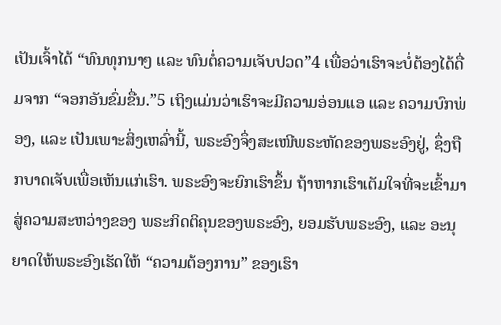ເປັນເຈົ້າໄດ້ “ທົນທຸກນາໆ ແລະ ທົນຕໍ່ຄວາມເຈັບປວດ”4 ເພື່ອວ່າເຮົາຈະບໍ່ຕ້ອງໄດ້ດື່ມຈາກ “ຈອກອັນຂົ່ມຂື່ນ.”5 ເຖິງແມ່ນວ່າເຮົາຈະມີຄວາມອ່ອນແອ ແລະ ຄວາມບົກພ່ອງ, ແລະ ເປັນເພາະສິ່ງເຫລົ່ານີ້, ພຣະອົງຈຶ່ງສະເໜີພຣະຫັດຂອງພຣະອົງຢູ່, ຊຶ່ງຖືກບາດເຈັບເພື່ອເຫັນແກ່ເຮົາ. ພຣະອົງຈະຍົກເຮົາຂຶ້ນ ຖ້າຫາກເຮົາເຕັມໃຈທີ່ຈະເຂົ້າມາສູ່ຄວາມສະຫວ່າງຂອງ ພຣະກິດຕິຄຸນຂອງພຣະອົງ, ຍອມຮັບພຣະອົງ, ແລະ ອະນຸຍາດໃຫ້ພຣະອົງເຮັດໃຫ້ “ຄວາມຕ້ອງການ” ຂອງເຮົາ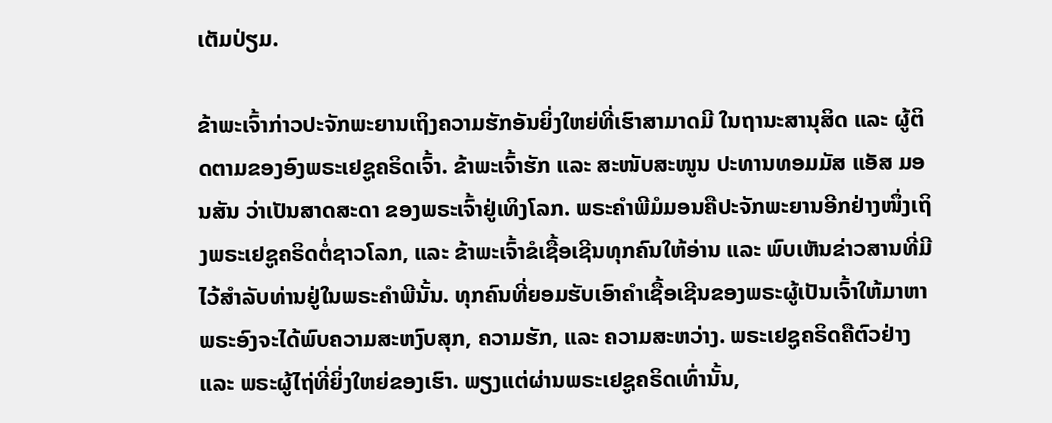ເຕັມປ່ຽມ.

ຂ້າພະເຈົ້າກ່າວປະຈັກພະຍານເຖິງຄວາມຮັກອັນຍິ່ງໃຫຍ່ທີ່ເຮົາສາມາດມີ ໃນຖານະສານຸສິດ ແລະ ຜູ້ຕິດຕາມຂອງອົງພຣະເຢຊູຄຣິດເຈົ້າ. ຂ້າພະເຈົ້າຮັກ ແລະ ສະໜັບສະໜູນ ປະທານທອມມັສ ແອັສ ມອນສັນ ວ່າເປັນສາດສະດາ ຂອງພຣະເຈົ້າຢູ່ເທິງໂລກ. ພຣະຄຳພີມໍມອນຄືປະຈັກພະຍານອີກຢ່າງໜຶ່ງເຖິງພຣະເຢຊູຄຣິດຕໍ່ຊາວໂລກ, ແລະ ຂ້າພະເຈົ້າຂໍເຊື້ອເຊີນທຸກຄົນໃຫ້ອ່ານ ແລະ ພົບເຫັນຂ່າວສານທີ່ມີໄວ້ສຳລັບທ່ານຢູ່ໃນພຣະຄຳພີນັ້ນ. ທຸກຄົນທີ່ຍອມຮັບເອົາຄຳເຊື້ອເຊີນຂອງພຣະຜູ້ເປັນເຈົ້າໃຫ້ມາຫາພຣະອົງຈະໄດ້ພົບຄວາມສະຫງົບສຸກ, ຄວາມຮັກ, ແລະ ຄວາມສະຫວ່າງ. ພຣະເຢຊູຄຣິດຄືຕົວຢ່າງ ແລະ ພຣະຜູ້ໄຖ່ທີ່ຍິ່ງໃຫຍ່ຂອງເຮົາ. ພຽງແຕ່ຜ່ານພຣະເຢຊູຄຣິດເທົ່ານັ້ນ,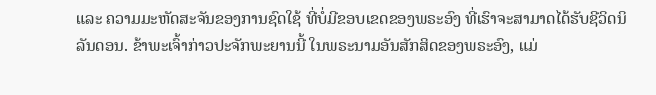ແລະ ຄວາມມະຫັດສະຈັນຂອງການຊົດໃຊ້ ທີ່ບໍ່ມີຂອບເຂດຂອງພຣະອົງ ທີ່ເຮົາຈະສາມາດໄດ້ຮັບຊີວິດນິລັນດອນ. ຂ້າພະເຈົ້າກ່າວປະຈັກພະຍານນີ້ ໃນພຣະນາມອັນສັກສິດຂອງພຣະອົງ, ແມ່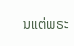ນແຕ່ພຣະ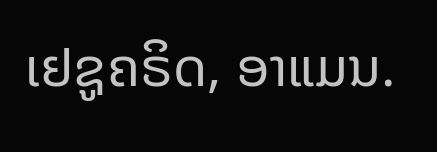ເຢຊູຄຣິດ, ອາແມນ.